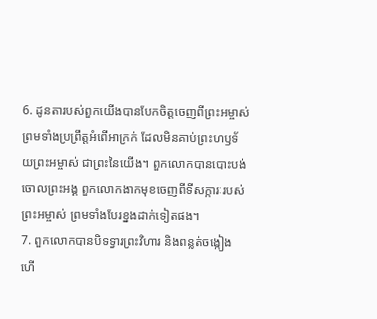6. ដូនតារបស់ពួកយើងបានបែកចិត្តចេញពីព្រះអម្ចាស់ ព្រមទាំងប្រព្រឹត្តអំពើអាក្រក់ ដែលមិនគាប់ព្រះហឫទ័យព្រះអម្ចាស់ ជាព្រះនៃយើង។ ពួកលោកបានបោះបង់ចោលព្រះអង្គ ពួកលោកងាកមុខចេញពីទីសក្ការៈរបស់ព្រះអម្ចាស់ ព្រមទាំងបែរខ្នងដាក់ទៀតផង។
7. ពួកលោកបានបិទទ្វារព្រះវិហារ និងពន្លត់ចង្កៀង ហើ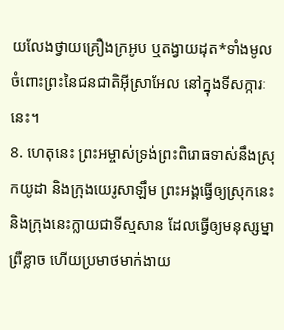យលែងថ្វាយគ្រឿងក្រអូប ឬតង្វាយដុត*ទាំងមូល ចំពោះព្រះនៃជនជាតិអ៊ីស្រាអែល នៅក្នុងទីសក្ការៈនេះ។
8. ហេតុនេះ ព្រះអម្ចាស់ទ្រង់ព្រះពិរោធទាស់នឹងស្រុកយូដា និងក្រុងយេរូសាឡឹម ព្រះអង្គធ្វើឲ្យស្រុកនេះ និងក្រុងនេះក្លាយជាទីស្មសាន ដែលធ្វើឲ្យមនុស្សម្នាព្រឺខ្លាច ហើយប្រមាថមាក់ងាយ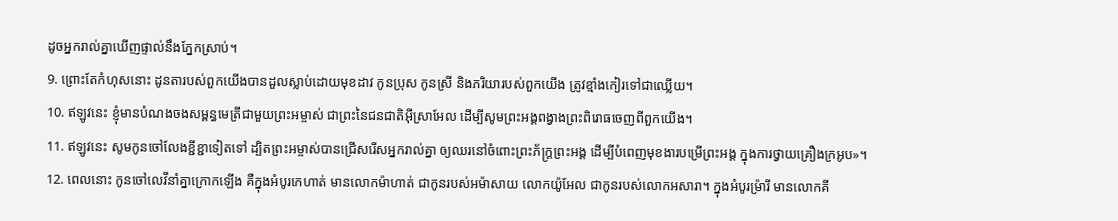ដូចអ្នករាល់គ្នាឃើញផ្ទាល់នឹងភ្នែកស្រាប់។
9. ព្រោះតែកំហុសនោះ ដូនតារបស់ពួកយើងបានដួលស្លាប់ដោយមុខដាវ កូនប្រុស កូនស្រី និងភរិយារបស់ពួកយើង ត្រូវខ្មាំងកៀរទៅជាឈ្លើយ។
10. ឥឡូវនេះ ខ្ញុំមានបំណងចងសម្ពន្ធមេត្រីជាមួយព្រះអម្ចាស់ ជាព្រះនៃជនជាតិអ៊ីស្រាអែល ដើម្បីសូមព្រះអង្គពង្វាងព្រះពិរោធចេញពីពួកយើង។
11. ឥឡូវនេះ សូមកូនចៅលែងខ្ជីខ្ជាទៀតទៅ ដ្បិតព្រះអម្ចាស់បានជ្រើសរើសអ្នករាល់គ្នា ឲ្យឈរនៅចំពោះព្រះភ័ក្ត្រព្រះអង្គ ដើម្បីបំពេញមុខងារបម្រើព្រះអង្គ ក្នុងការថ្វាយគ្រឿងក្រអូប»។
12. ពេលនោះ កូនចៅលេវីនាំគ្នាក្រោកឡើង គឺក្នុងអំបូរកេហាត់ មានលោកម៉ាហាត់ ជាកូនរបស់អម៉ាសាយ លោកយ៉ូអែល ជាកូនរបស់លោកអសារា។ ក្នុងអំបូរម៉្រារី មានលោកគី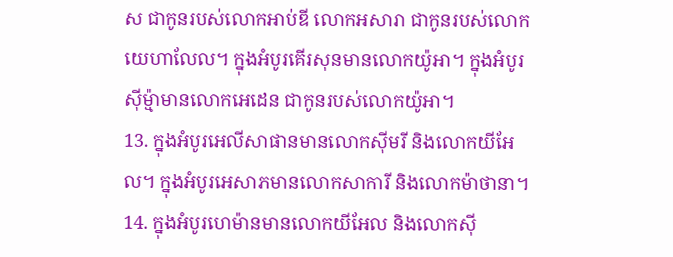ស ជាកូនរបស់លោកអាប់ឌី លោកអសារា ជាកូនរបស់លោកយេហាលែល។ ក្នុងអំបូរគើរសុនមានលោកយ៉ូអា។ ក្នុងអំបូរស៊ីម៉្មាមានលោកអេដេន ជាកូនរបស់លោកយ៉ូអា។
13. ក្នុងអំបូរអេលីសាផានមានលោកស៊ីមរី និងលោកយីអែល។ ក្នុងអំបូរអេសាភមានលោកសាការី និងលោកម៉ាថានា។
14. ក្នុងអំបូរហេម៉ានមានលោកយីអែល និងលោកស៊ី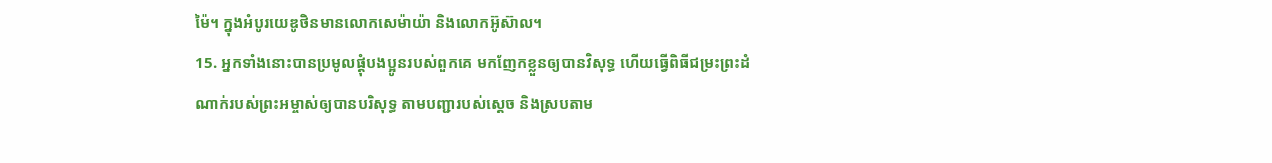ម៉ៃ។ ក្នុងអំបូរយេឌូថិនមានលោកសេម៉ាយ៉ា និងលោកអ៊ូស៊ាល។
15. អ្នកទាំងនោះបានប្រមូលផ្ដុំបងប្អូនរបស់ពួកគេ មកញែកខ្លួនឲ្យបានវិសុទ្ធ ហើយធ្វើពិធីជម្រះព្រះដំណាក់របស់ព្រះអម្ចាស់ឲ្យបានបរិសុទ្ធ តាមបញ្ជារបស់ស្ដេច និងស្របតាម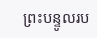ព្រះបន្ទូលរប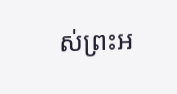ស់ព្រះអ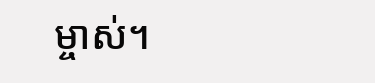ម្ចាស់។